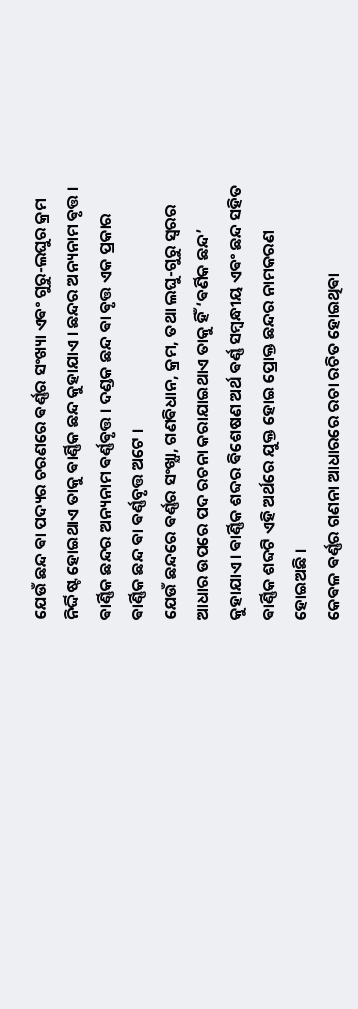ଯେଉଁ ଛନ୍ଦ ଵା ପଦ୍ୟର ଚରଣରେ ଵର୍ଣ୍ଣର ସଂଖ୍ୟା ଏଵଂ ଗୁରୁ-ଲଘୁର କ୍ରମ ନିର୍ଦ୍ଦିଷ୍ଟ ହୋଇଥାଏ ତାକୁ ଵାର୍ଣ୍ଣିକ ଛନ୍ଦ କୁହାଯାଏ । ଛନ୍ଦର ଅନ୍ୟନାମ ଵୃତ୍ତ । ଵାର୍ଣ୍ଣିକ ଛନ୍ଦର ଅନ୍ୟନାମ ଵର୍ଣ୍ଣଵୃତ୍ତ । ଦଣ୍ଡକ ଛନ୍ଦ ଵା ଵୃତ୍ତ ଏକ ପ୍ରକାର ଵାର୍ଣ୍ଣିକ ଛନ୍ଦ ଵା ଵର୍ଣ୍ଣବୃତ୍ତ ଅଟେ ।
ଯେଉଁ ଛନ୍ଦରେ ଵର୍ଣ୍ଣର ସଂଖ୍ଯା, ଗଣଵିଧାନ, କ୍ରମ, ତଥା ଲଘୁ-ଗୁରୁ ସ୍ଵରର ଆଧାର ଉପରେ ପଦ ରଚନା କରାଯାଇଥାଏ ତାକୁ ହିଁ ‘ଵର୍ଣିକ ଛନ୍ଦ’ କୁହାଯାଏ। ଵାର୍ଣ୍ଣିକ ଶବ୍ଦର ଵିଶେଷଣ ଅର୍ଥ ଵର୍ଣ୍ଣ ସମ୍ବନ୍ଧୀୟ ଏଵଂ ଛନ୍ଦ ସହିତ ଵାର୍ଣ୍ଣିକ ଶବ୍ଦଟି ଏହି ଅର୍ଥରେ ଯୁକ୍ତ ହୋଇ ପ୍ରୋକ୍ତ ଛନ୍ଦର ନାମକରଣ ହୋଇଅଛି ।
କେଵଳ ଵର୍ଣ୍ଣର ଗଣନା ଆଧାରରେ ରଚା ରଚିତ ହୋଇଥିଵା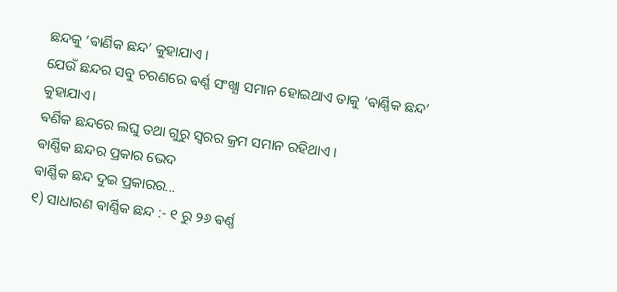ଛନ୍ଦକୁ ‘ଵାର୍ଣିକ ଛନ୍ଦ’ କୁହାଯାଏ ।
ଯେଉଁ ଛନ୍ଦର ସବୁ ଚରଣରେ ଵର୍ଣ୍ଣ ସଂଖ୍ଯା ସମାନ ହୋଇଥାଏ ତାକୁ ‘ଵାର୍ଣ୍ଣିକ ଛନ୍ଦ’ କୁହାଯାଏ।
ଵର୍ଣିକ ଛନ୍ଦରେ ଲଘୁ ତଥା ଗୁରୁ ସ୍ଵରର କ୍ରମ ସମାନ ରହିଥାଏ ।
ଵାର୍ଣ୍ଣିକ ଛନ୍ଦର ପ୍ରକାର ଭେଦ
ଵାର୍ଣ୍ଣିକ ଛନ୍ଦ ଦୁଇ ପ୍ରକାରର...
୧) ସାଧାରଣ ଵାର୍ଣ୍ଣିକ ଛନ୍ଦ :- ୧ ରୁ ୨୬ ଵର୍ଣ୍ଣ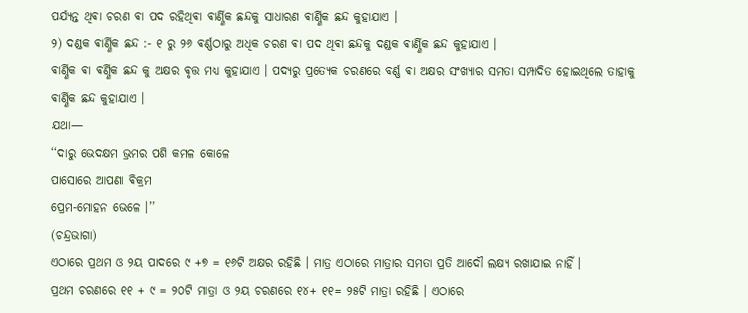ପର୍ଯ୍ୟନ୍ତ ଥିଵା ଚରଣ ଵା ପଦ ରହିଥିଵା ଵାର୍ଣ୍ଣିକ ଛନ୍ଦକୁ ସାଧାରଣ ଵାର୍ଣ୍ଣିକ ଛନ୍ଦ କୁହାଯାଏ ।
୨) ଦଣ୍ଡକ ଵାର୍ଣ୍ଣିକ ଛନ୍ଦ :- ୧ ରୁ ୨୬ ଵର୍ଣ୍ଣଠାରୁ ଅଧିକ ଚରଣ ଵା ପଦ ଥିଵା ଛନ୍ଦକୁ ଦଣ୍ଡକ ଵାର୍ଣ୍ଣିକ ଛନ୍ଦ କୁହାଯାଏ ।
ଵାର୍ଣ୍ଣିକ ଵା ଵର୍ଣ୍ଣିକ ଛନ୍ଦ କୁ ଅକ୍ଷର ଵୃତ୍ତ ମଧ୍ୟ କୁହାଯାଏ । ପଦ୍ୟରୁ ପ୍ରତ୍ୟେକ ଚରଣରେ ବର୍ଣ୍ଣ ଵା ଅକ୍ଷର ସଂଖ୍ୟାର ସମତା ସମ୍ପାଦିତ ହୋଇଥିଲେ ତାହାକୁ ଵାର୍ଣ୍ଣିକ ଛନ୍ଦ କୁହାଯାଏ ।
ଯଥା—
‘‘ଦାରୁ ଭେଦକ୍ଷମ ଭ୍ରମର ପଶି କମଳ କୋଳେ
ପାସୋରେ ଆପଣା ଵିକ୍ରମ
ପ୍ରେମ-ମୋହନ ଭେଳେ ।’’
(ଚନ୍ଦ୍ରଭାଗା)
ଏଠାରେ ପ୍ରଥମ ଓ ୨ୟ ପାଦରେ ୯ +୭ = ୧୬ଟି ଅକ୍ଷର ରହିଛି । ମାତ୍ର ଏଠାରେ ମାତ୍ରାର ସମତା ପ୍ରତି ଆଦୌ ଲକ୍ଷ୍ୟ ରଖାଯାଇ ନାହିଁ ।
ପ୍ରଥମ ଚରଣରେ ୧୧ + ୯ = ୨୦ଟି ମାତ୍ରା ଓ ୨ୟ ଚରଣରେ ୧୪+ ୧୧= ୨୫ଟି ମାତ୍ରା ରହିଛି । ଏଠାରେ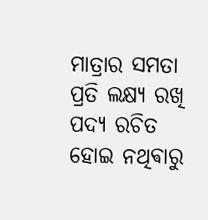ମାତ୍ରାର ସମତା ପ୍ରତି ଲକ୍ଷ୍ୟ ରଖି ପଦ୍ୟ ରଚିତ ହୋଇ ନଥିଵାରୁ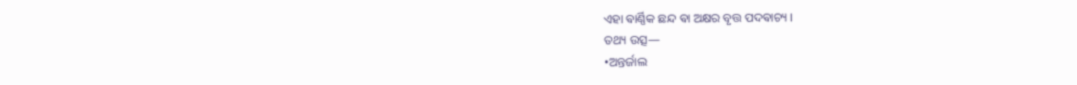ଏହା ଵାର୍ଣ୍ଣିକ ଛନ୍ଦ ଵା ଅକ୍ଷର ବୃତ୍ତ ପଦଵାଚ୍ୟ ।
ତଥ୍ୟ ଉତ୍ସ—
•ଅନ୍ତର୍ଜାଲ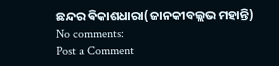ଛନ୍ଦର ଵିକାଶଧାରା(ଜାନକୀବଲ୍ଲଭ ମହାନ୍ତି)
No comments:
Post a Comment